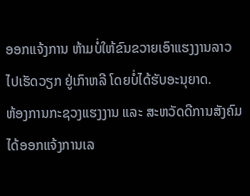ອອກແຈ້ງການ ຫ້າມບໍ່ໃຫ້ຂົນຂວາຍເອົາແຮງງານລາວໄປເຮັດວຽກ ຢູ່ເກົາຫລີ ໂດຍບໍ່ໄດ້ຮັບອະນຸຍາດ.
ຫ້ອງການກະຊວງແຮງງານ ແລະ ສະຫວັດດີການສັງຄົມ ໄດ້ອອກແຈ້ງການເລ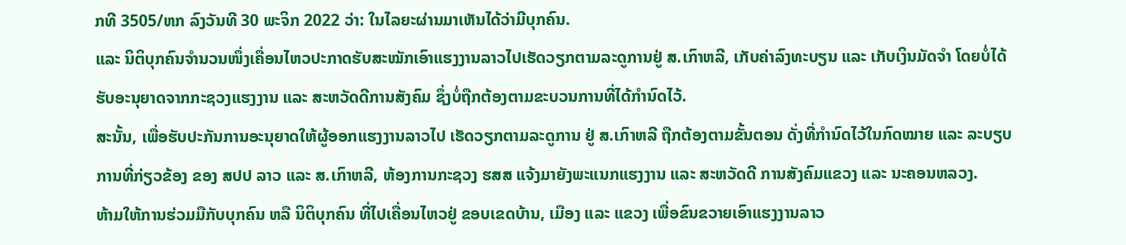ກທີ 3505/ຫກ ລົງວັນທີ 30 ພະຈິກ 2022 ວ່າ: ໃນໄລຍະຜ່ານມາເຫັນໄດ້ວ່າມີບຸກຄົນ.
ແລະ ນິຕິບຸກຄົນຈໍານວນໜຶ່ງເຄື່ອນໄຫວປະກາດຮັບສະໝັກເອົາແຮງງານລາວໄປເຮັດວຽກຕາມລະດູການຢູ່ ສ.ເກົາຫລີ, ເກັບຄ່າລົງທະບຽນ ແລະ ເກັບເງິນມັດຈໍາ ໂດຍບໍ່ໄດ້ຮັບອະນຸຍາດຈາກກະຊວງແຮງງານ ແລະ ສະຫວັດດີການສັງຄົມ ຊຶ່ງບໍ່ຖືກຕ້ອງຕາມຂະບວນການທີ່ໄດ້ກໍານົດໄວ້.
ສະນັ້ນ, ເພື່ອຮັບປະກັນການອະນຸຍາດໃຫ້ຜູ້ອອກແຮງງານລາວໄປ ເຮັດວຽກຕາມລະດູການ ຢູ່ ສ.ເກົາຫລີ ຖືກຕ້ອງຕາມຂັ້ນຕອນ ດັ່ງທີ່ກໍານົດໄວ້ໃນກົດໝາຍ ແລະ ລະບຽບການທີ່ກ່ຽວຂ້ອງ ຂອງ ສປປ ລາວ ແລະ ສ.ເກົາຫລີ, ຫ້ອງການກະຊວງ ຮສສ ແຈ້ງມາຍັງພະແນກແຮງງານ ແລະ ສະຫວັດດີ ການສັງຄົມແຂວງ ແລະ ນະຄອນຫລວງ.
ຫ້າມໃຫ້ການຮ່ວມມືກັບບຸກຄົນ ຫລື ນິຕິບຸກຄົນ ທີ່ໄປເຄື່ອນໄຫວຢູ່ ຂອບເຂດບ້ານ, ເມືອງ ແລະ ແຂວງ ເພື່ອຂົນຂວາຍເອົາແຮງງານລາວ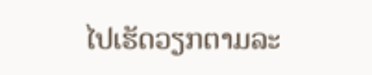ໄປເຮັດວຽກຕາມລະ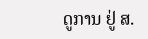ດູການ ຢູ່ ສ.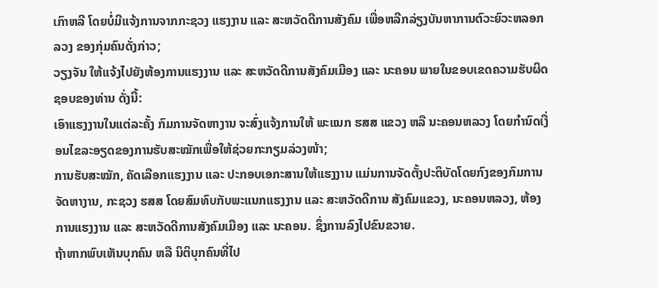ເກົາຫລີ ໂດຍບໍ່ມີແຈ້ງການຈາກກະຊວງ ແຮງງານ ແລະ ສະຫວັດດີການສັງຄົມ ເພື່ອຫລີກລ່ຽງບັນຫາການຕົວະຍົວະຫລອກລວງ ຂອງກຸ່ມຄົນດັ່ງກ່າວ;
ວຽງຈັນ ໃຫ້ແຈ້ງໄປຍັງຫ້ອງການແຮງງານ ແລະ ສະຫວັດດີການສັງຄົມເມືອງ ແລະ ນະຄອນ ພາຍໃນຂອບເຂດຄວາມຮັບຜິດຊອບຂອງທ່ານ ດັ່ງນີ້:
ເອົາແຮງງານໃນແຕ່ລະຄັ້ງ ກົມການຈັດຫາງານ ຈະສົ່ງແຈ້ງການໃຫ້ ພະແນກ ຮສສ ແຂວງ ຫລື ນະຄອນຫລວງ ໂດຍກໍານົດເງື່ອນໄຂລະອຽດຂອງການຮັບສະໝັກເພື່ອໃຫ້ຊ່ວຍກະກຽມລ່ວງໜ້າ;
ການຮັບສະໝັກ, ຄັດເລືອກແຮງງານ ແລະ ປະກອບເອກະສານໃຫ້ແຮງງານ ແມ່ນການຈັດຕັ້ງປະຕິບັດໂດຍກົງຂອງກົມການຈັດຫາງານ, ກະຊວງ ຮສສ ໂດຍສົມທົບກັບພະແນກແຮງງານ ແລະ ສະຫວັດດີການ ສັງຄົມແຂວງ, ນະຄອນຫລວງ, ຫ້ອງການແຮງງານ ແລະ ສະຫວັດດີການສັງຄົມເມືອງ ແລະ ນະຄອນ. ຊຶ່ງການລົງໄປຂົນຂວາຍ.
ຖ້າຫາກພົບເຫັນບຸກຄົນ ຫລື ນິຕິບຸກຄົນທີ່ໄປ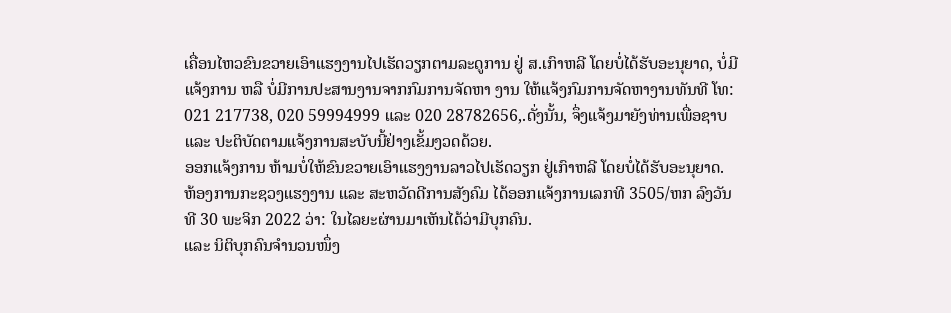ເຄື່ອນໄຫວຂົນຂວາຍເອົາແຮງງານໄປເຮັດວຽກຕາມລະດູການ ຢູ່ ສ.ເກົາຫລີ ໂດຍບໍ່ໄດ້ຮັບອະນຸຍາດ, ບໍ່ມີແຈ້ງການ ຫລື ບໍ່ມີການປະສານງານຈາກກົມການຈັດຫາ ງານ ໃຫ້ແຈ້ງກົມການຈັດຫາງານທັນທີ ໂທ: 021 217738, 020 59994999 ແລະ 020 28782656,.ດັ່ງນັ້ນ, ຈຶ່ງແຈ້ງມາຍັງທ່ານເພື່ອຊາບ ແລະ ປະຕິບັດຕາມແຈ້ງການສະບັບນີ້ຢ່າງເຂັ້ມງວດດ້ວຍ.
ອອກແຈ້ງການ ຫ້າມບໍ່ໃຫ້ຂົນຂວາຍເອົາແຮງງານລາວໄປເຮັດວຽກ ຢູ່ເກົາຫລີ ໂດຍບໍ່ໄດ້ຮັບອະນຸຍາດ.
ຫ້ອງການກະຊວງແຮງງານ ແລະ ສະຫວັດດີການສັງຄົມ ໄດ້ອອກແຈ້ງການເລກທີ 3505/ຫກ ລົງວັນທີ 30 ພະຈິກ 2022 ວ່າ: ໃນໄລຍະຜ່ານມາເຫັນໄດ້ວ່າມີບຸກຄົນ.
ແລະ ນິຕິບຸກຄົນຈໍານວນໜຶ່ງ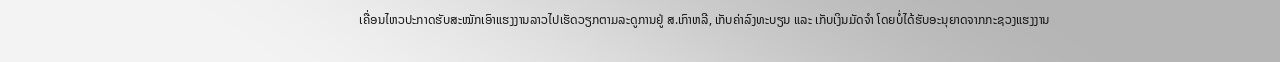ເຄື່ອນໄຫວປະກາດຮັບສະໝັກເອົາແຮງງານລາວໄປເຮັດວຽກຕາມລະດູການຢູ່ ສ.ເກົາຫລີ, ເກັບຄ່າລົງທະບຽນ ແລະ ເກັບເງິນມັດຈໍາ ໂດຍບໍ່ໄດ້ຮັບອະນຸຍາດຈາກກະຊວງແຮງງານ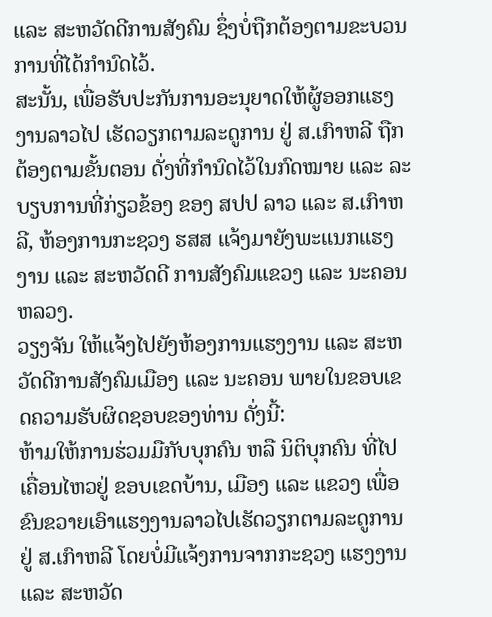ແລະ ສະຫວັດດີການສັງຄົມ ຊຶ່ງບໍ່ຖືກຕ້ອງຕາມຂະບວນການທີ່ໄດ້ກໍານົດໄວ້.
ສະນັ້ນ, ເພື່ອຮັບປະກັນການອະນຸຍາດໃຫ້ຜູ້ອອກແຮງງານລາວໄປ ເຮັດວຽກຕາມລະດູການ ຢູ່ ສ.ເກົາຫລີ ຖືກຕ້ອງຕາມຂັ້ນຕອນ ດັ່ງທີ່ກໍານົດໄວ້ໃນກົດໝາຍ ແລະ ລະບຽບການທີ່ກ່ຽວຂ້ອງ ຂອງ ສປປ ລາວ ແລະ ສ.ເກົາຫລີ, ຫ້ອງການກະຊວງ ຮສສ ແຈ້ງມາຍັງພະແນກແຮງງານ ແລະ ສະຫວັດດີ ການສັງຄົມແຂວງ ແລະ ນະຄອນຫລວງ.
ວຽງຈັນ ໃຫ້ແຈ້ງໄປຍັງຫ້ອງການແຮງງານ ແລະ ສະຫວັດດີການສັງຄົມເມືອງ ແລະ ນະຄອນ ພາຍໃນຂອບເຂດຄວາມຮັບຜິດຊອບຂອງທ່ານ ດັ່ງນີ້:
ຫ້າມໃຫ້ການຮ່ວມມືກັບບຸກຄົນ ຫລື ນິຕິບຸກຄົນ ທີ່ໄປເຄື່ອນໄຫວຢູ່ ຂອບເຂດບ້ານ, ເມືອງ ແລະ ແຂວງ ເພື່ອຂົນຂວາຍເອົາແຮງງານລາວໄປເຮັດວຽກຕາມລະດູການ ຢູ່ ສ.ເກົາຫລີ ໂດຍບໍ່ມີແຈ້ງການຈາກກະຊວງ ແຮງງານ ແລະ ສະຫວັດ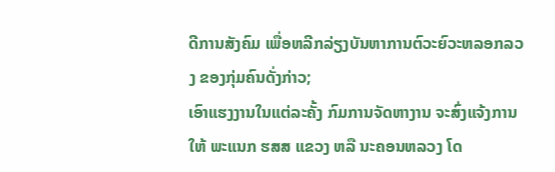ດີການສັງຄົມ ເພື່ອຫລີກລ່ຽງບັນຫາການຕົວະຍົວະຫລອກລວງ ຂອງກຸ່ມຄົນດັ່ງກ່າວ;
ເອົາແຮງງານໃນແຕ່ລະຄັ້ງ ກົມການຈັດຫາງານ ຈະສົ່ງແຈ້ງການໃຫ້ ພະແນກ ຮສສ ແຂວງ ຫລື ນະຄອນຫລວງ ໂດ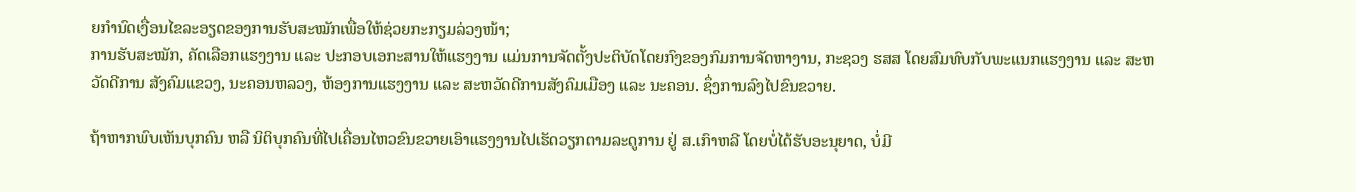ຍກໍານົດເງື່ອນໄຂລະອຽດຂອງການຮັບສະໝັກເພື່ອໃຫ້ຊ່ວຍກະກຽມລ່ວງໜ້າ;
ການຮັບສະໝັກ, ຄັດເລືອກແຮງງານ ແລະ ປະກອບເອກະສານໃຫ້ແຮງງານ ແມ່ນການຈັດຕັ້ງປະຕິບັດໂດຍກົງຂອງກົມການຈັດຫາງານ, ກະຊວງ ຮສສ ໂດຍສົມທົບກັບພະແນກແຮງງານ ແລະ ສະຫວັດດີການ ສັງຄົມແຂວງ, ນະຄອນຫລວງ, ຫ້ອງການແຮງງານ ແລະ ສະຫວັດດີການສັງຄົມເມືອງ ແລະ ນະຄອນ. ຊຶ່ງການລົງໄປຂົນຂວາຍ.

ຖ້າຫາກພົບເຫັນບຸກຄົນ ຫລື ນິຕິບຸກຄົນທີ່ໄປເຄື່ອນໄຫວຂົນຂວາຍເອົາແຮງງານໄປເຮັດວຽກຕາມລະດູການ ຢູ່ ສ.ເກົາຫລີ ໂດຍບໍ່ໄດ້ຮັບອະນຸຍາດ, ບໍ່ມີ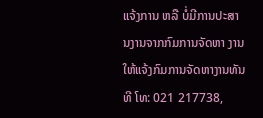ແຈ້ງການ ຫລື ບໍ່ມີການປະສານງານຈາກກົມການຈັດຫາ ງານ ໃຫ້ແຈ້ງກົມການຈັດຫາງານທັນທີ ໂທ: 021 217738,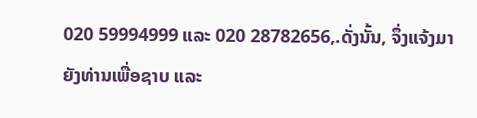020 59994999 ແລະ 020 28782656,.ດັ່ງນັ້ນ, ຈຶ່ງແຈ້ງມາຍັງທ່ານເພື່ອຊາບ ແລະ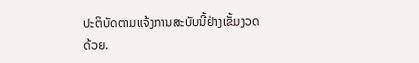ປະຕິບັດຕາມແຈ້ງການສະບັບນີ້ຢ່າງເຂັ້ມງວດດ້ວຍ.